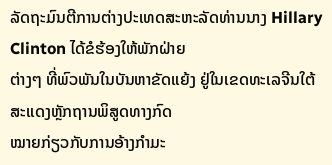ລັດຖະມົນຕີການຕ່າງປະເທດສະຫະລັດທ່ານນາງ Hillary Clinton ໄດ້ຂໍຮ້ອງໃຫ້ພັກຝ່າຍ
ຕ່າງໆ ທີ່ພົວພັນໃນບັນຫາຂັດແຍ້ງ ຢູ່ໃນເຂດທະເລຈີນໃຕ້ ສະແດງຫຼັກຖານພິສູດທາງກົດ
ໝາຍກ່ຽວກັບການອ້າງກຳມະ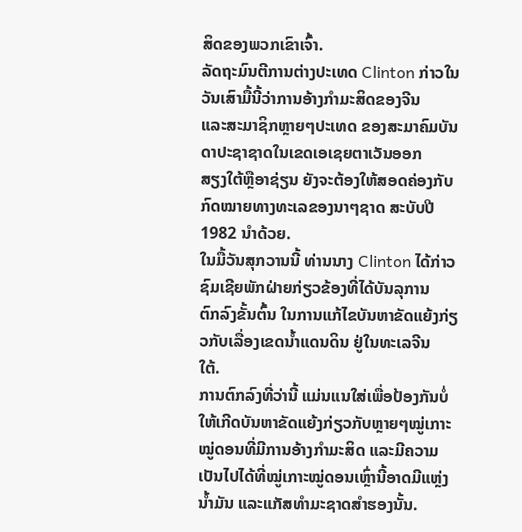ສິດຂອງພວກເຂົາເຈົ້າ.
ລັດຖະມົນຕີການຕ່າງປະເທດ Clinton ກ່າວໃນວັນເສົາມື້ນີ້ວ່າການອ້າງກຳມະສິດຂອງຈີນ
ແລະສະມາຊິກຫຼາຍໆປະເທດ ຂອງສະມາຄົມບັນດາປະຊາຊາດໃນເຂດເອເຊຍຕາເວັນອອກ
ສຽງໃຕ້ຫຼືອາຊ່ຽນ ຍັງຈະຕ້ອງໃຫ້ສອດຄ່ອງກັບກົດໝາຍທາງທະເລຂອງນາໆຊາດ ສະບັບປີ
1982 ນຳດ້ວຍ.
ໃນມື້ວັນສຸກວານນີ້ ທ່ານນາງ Clinton ໄດ້ກ່າວຊົມເຊີຍພັກຝ່າຍກ່ຽວຂ້ອງທີ່ໄດ້ບັນລຸການ
ຕົກລົງຂັ້ນຕົ້ນ ໃນການແກ້ໄຂບັນຫາຂັດແຍ້ງກ່ຽວກັບເລື່ອງເຂດນໍ້າແດນດິນ ຢູ່ໃນທະເລຈີນ
ໃຕ້.
ການຕົກລົງທີ່ວ່ານີ້ ແມ່ນແນໃສ່ເພື່ອປ້ອງກັນບໍ່ໃຫ້ເກີດບັນຫາຂັດແຍ້ງກ່ຽວກັບຫຼາຍໆໝູ່ເກາະ
ໝູ່ດອນທີ່ມີການອ້າງກຳມະສິດ ແລະມີຄວາມເປັນໄປໄດ້ທີ່ໝູ່ເກາະໝູ່ດອນເຫຼົ່ານີ້ອາດມີແຫຼ່ງ
ນໍ້າມັນ ແລະແກັສທຳມະຊາດສຳຮອງນັ້ນ.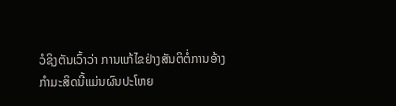ວໍຊິງຕັນເວົ້າວ່າ ການແກ້ໄຂຢ່າງສັນຕິຕໍ່ການອ້າງ
ກຳມະສິດນີ້ແມ່ນຜົນປະໂຫຍ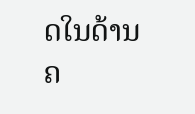ດໃນດ້ານຄ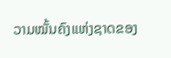ວາມໝັ້ນຄົງແຫ່ງຊາດຂອງ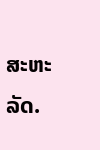ສະຫະລັດ.